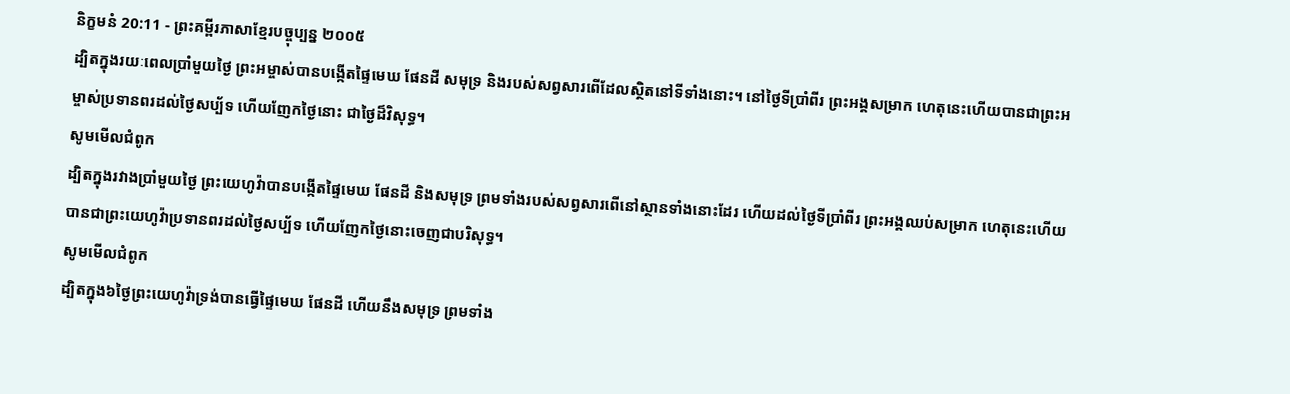និក្ខមនំ 20:11 - ព្រះគម្ពីរភាសាខ្មែរបច្ចុប្បន្ន ២០០៥
ដ្បិតក្នុងរយៈពេលប្រាំមួយថ្ងៃ ព្រះអម្ចាស់បានបង្កើតផ្ទៃមេឃ ផែនដី សមុទ្រ និងរបស់សព្វសារពើដែលស្ថិតនៅទីទាំងនោះ។ នៅថ្ងៃទីប្រាំពីរ ព្រះអង្គសម្រាក ហេតុនេះហើយបានជាព្រះអម្ចាស់ប្រទានពរដល់ថ្ងៃសប្ប័ទ ហើយញែកថ្ងៃនោះ ជាថ្ងៃដ៏វិសុទ្ធ។
សូមមើលជំពូក
ដ្បិតក្នុងរវាងប្រាំមួយថ្ងៃ ព្រះយេហូវ៉ាបានបង្កើតផ្ទៃមេឃ ផែនដី និងសមុទ្រ ព្រមទាំងរបស់សព្វសារពើនៅស្ថានទាំងនោះដែរ ហើយដល់ថ្ងៃទីប្រាំពីរ ព្រះអង្គឈប់សម្រាក ហេតុនេះហើយបានជាព្រះយេហូវ៉ាប្រទានពរដល់ថ្ងៃសប្ប័ទ ហើយញែកថ្ងៃនោះចេញជាបរិសុទ្ធ។
សូមមើលជំពូក
ដ្បិតក្នុង៦ថ្ងៃព្រះយេហូវ៉ាទ្រង់បានធ្វើផ្ទៃមេឃ ផែនដី ហើយនឹងសមុទ្រ ព្រមទាំង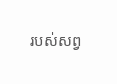របស់សព្វ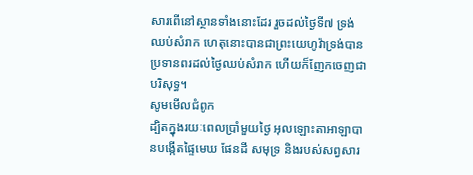សារពើនៅស្ថានទាំងនោះដែរ រួចដល់ថ្ងៃទី៧ ទ្រង់ឈប់សំរាក ហេតុនោះបានជាព្រះយេហូវ៉ាទ្រង់បានប្រទានពរដល់ថ្ងៃឈប់សំរាក ហើយក៏ញែកចេញជាបរិសុទ្ធ។
សូមមើលជំពូក
ដ្បិតក្នុងរយៈពេលប្រាំមួយថ្ងៃ អុលឡោះតាអាឡាបានបង្កើតផ្ទៃមេឃ ផែនដី សមុទ្រ និងរបស់សព្វសារ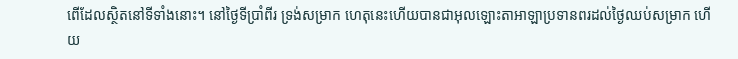ពើដែលស្ថិតនៅទីទាំងនោះ។ នៅថ្ងៃទីប្រាំពីរ ទ្រង់សម្រាក ហេតុនេះហើយបានជាអុលឡោះតាអាឡាប្រទានពរដល់ថ្ងៃឈប់សម្រាក ហើយ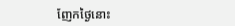ញែកថ្ងៃនោះ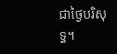ជាថ្ងៃបរិសុទ្ធ។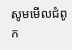សូមមើលជំពូក